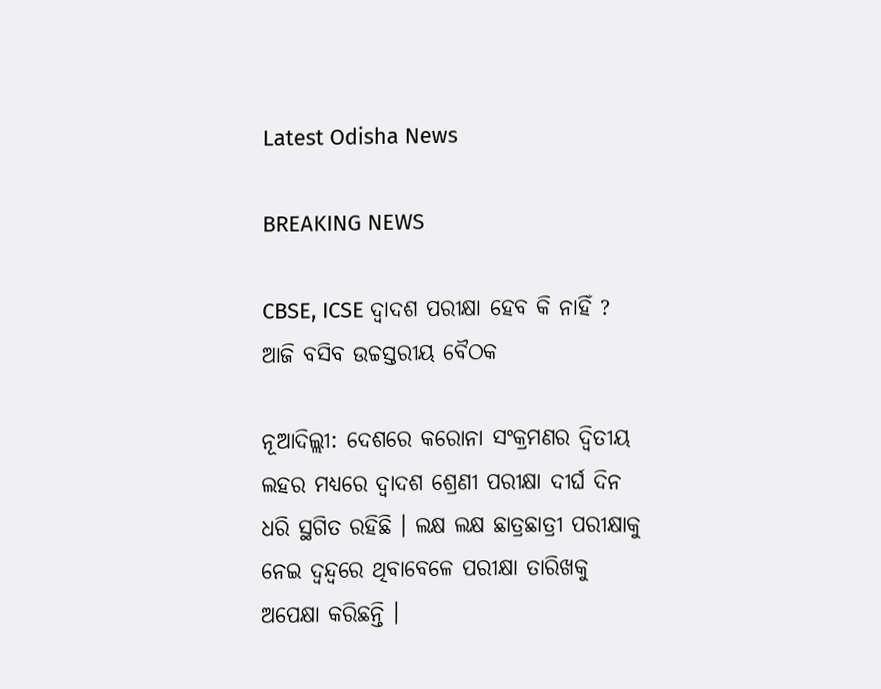Latest Odisha News

BREAKING NEWS

CBSE, ICSE ଦ୍ୱାଦଶ ପରୀକ୍ଷା ହେବ କି ନାହିଁ ? ଆଜି ବସିବ ଉଚ୍ଚସ୍ତରୀୟ ବୈଠକ

ନୂଆଦିଲ୍ଲୀ: ଦେଶରେ କରୋନା ସଂକ୍ରମଣର ଦ୍ୱିତୀୟ ଲହର ମଧ୍ୟରେ ଦ୍ୱାଦଶ ଶ୍ରେଣୀ ପରୀକ୍ଷା ଦୀର୍ଘ ଦିନ ଧରି ସ୍ଥଗିତ ରହିଛି । ଲକ୍ଷ ଲକ୍ଷ ଛାତ୍ରଛାତ୍ରୀ ପରୀକ୍ଷାକୁ ନେଇ ଦ୍ୱନ୍ଦ୍ୱରେ ଥିବାବେଳେ ପରୀକ୍ଷା ତାରିଖକୁ ଅପେକ୍ଷା କରିଛନ୍ତି ।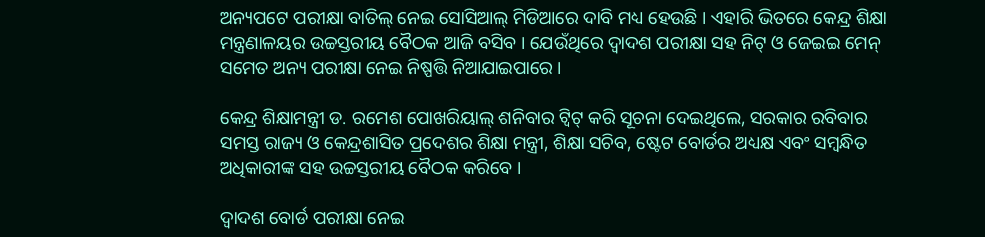ଅନ୍ୟପଟେ ପରୀକ୍ଷା ବାତିଲ୍ ନେଇ ସୋସିଆଲ୍ ମିଡିଆରେ ଦାବି ମଧ୍ୟ ହେଉଛି । ଏହାରି ଭିତରେ କେନ୍ଦ୍ର ଶିକ୍ଷା ମନ୍ତ୍ରଣାଳୟର ଉଚ୍ଚସ୍ତରୀୟ ବୈଠକ ଆଜି ବସିବ । ଯେଉଁଥିରେ ଦ୍ୱାଦଶ ପରୀକ୍ଷା ସହ ନିଟ୍ ଓ ଜେଇଇ ମେନ୍ ସମେତ ଅନ୍ୟ ପରୀକ୍ଷା ନେଇ ନିଷ୍ପତ୍ତି ନିଆଯାଇପାରେ ।

କେନ୍ଦ୍ର ଶିକ୍ଷାମନ୍ତ୍ରୀ ଡ. ରମେଶ ପୋଖରିୟାଲ୍ ଶନିବାର ଟ୍ୱିଟ୍ କରି ସୂଚନା ଦେଇଥିଲେ, ସରକାର ରବିବାର ସମସ୍ତ ରାଜ୍ୟ ଓ କେନ୍ଦ୍ରଶାସିତ ପ୍ରଦେଶର ଶିକ୍ଷା ମନ୍ତ୍ରୀ, ଶିକ୍ଷା ସଚିବ, ଷ୍ଟେଟ ବୋର୍ଡର ଅଧ୍ୟକ୍ଷ ଏବଂ ସମ୍ବନ୍ଧିତ ଅଧିକାରୀଙ୍କ ସହ ଉଚ୍ଚସ୍ତରୀୟ ବୈଠକ କରିବେ ।

ଦ୍ୱାଦଶ ବୋର୍ଡ ପରୀକ୍ଷା ନେଇ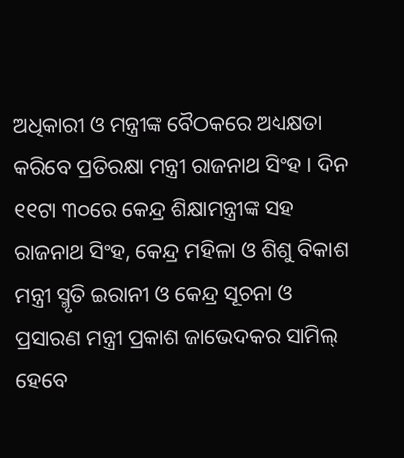ଅଧିକାରୀ ଓ ମନ୍ତ୍ରୀଙ୍କ ବୈଠକରେ ଅଧ୍ୟକ୍ଷତା କରିବେ ପ୍ରତିରକ୍ଷା ମନ୍ତ୍ରୀ ରାଜନାଥ ସିଂହ । ଦିନ ୧୧ଟା ୩୦ରେ କେନ୍ଦ୍ର ଶିକ୍ଷାମନ୍ତ୍ରୀଙ୍କ ସହ ରାଜନାଥ ସିଂହ, କେନ୍ଦ୍ର ମହିଳା ଓ ଶିଶୁ ବିକାଶ ମନ୍ତ୍ରୀ ସ୍ମୃତି ଇରାନୀ ଓ କେନ୍ଦ୍ର ସୂଚନା ଓ ପ୍ରସାରଣ ମନ୍ତ୍ରୀ ପ୍ରକାଶ ଜାଭେଦକର ସାମିଲ୍ ହେବେ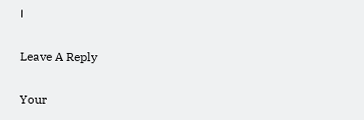।

Leave A Reply

Your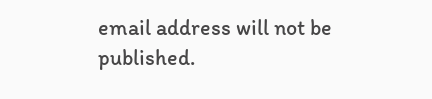email address will not be published.